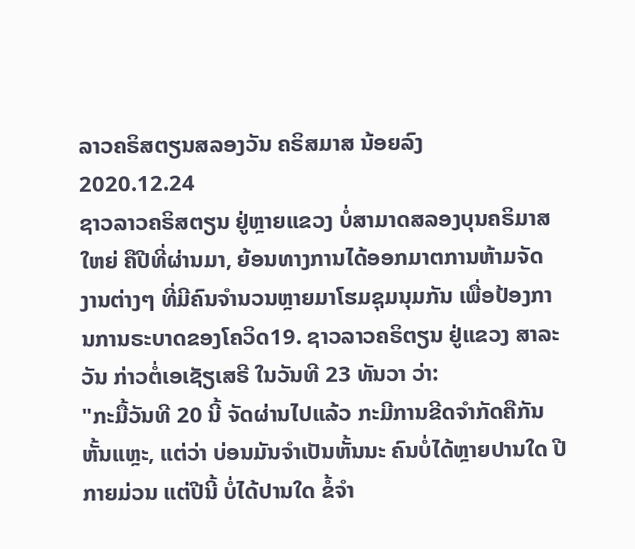ລາວຄຣິສຕຽນສລອງວັນ ຄຣິສມາສ ນ້ອຍລົງ
2020.12.24
ຊາວລາວຄຣິສຕຽນ ຢູ່ຫຼາຍແຂວງ ບໍ່ສາມາດສລອງບຸນຄຣິມາສ ໃຫຍ່ ຄືປີທີ່ຜ່ານມາ, ຍ້ອນທາງການໄດ້ອອກມາຕການຫ້າມຈັດ ງານຕ່າງໆ ທີ່ມີຄົນຈຳນວນຫຼາຍມາໂຮມຊຸມນຸມກັນ ເພື່ອປ້ອງການການຣະບາດຂອງໂຄວິດ19. ຊາວລາວຄຣິຕຽນ ຢູ່ແຂວງ ສາລະວັນ ກ່າວຕໍ່ເອເຊັຽເສຣີ ໃນວັນທີ 23 ທັນວາ ວ່າ:
"ກະມື້ວັນທີ 20 ນີ້ ຈັດຜ່ານໄປແລ້ວ ກະມີການຂີດຈຳກັດຄືກັນຫັ້ນແຫຼະ, ແຕ່ວ່າ ບ່ອນມັນຈຳເປັນຫັ້ນນະ ຄົນບໍ່ໄດ້ຫຼາຍປານໃດ ປີກາຍມ່ວນ ແຕ່ປີນີ້ ບໍ່ໄດ້ປານໃດ ຂໍ້ຈຳ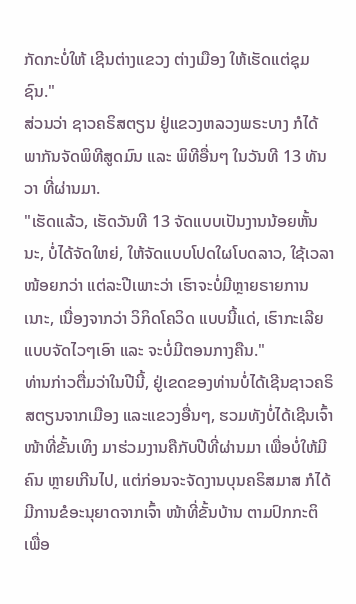ກັດກະບໍ່ໃຫ້ ເຊີນຕ່າງແຂວງ ຕ່າງເມືອງ ໃຫ້ເຮັດແຕ່ຊຸມຊົນ."
ສ່ວນວ່າ ຊາວຄຣິສຕຽນ ຢູ່ແຂວງຫລວງພຣະບາງ ກໍໄດ້ພາກັນຈັດພິທີສູດມົນ ແລະ ພິທີອື່ນໆ ໃນວັນທີ 13 ທັນວາ ທີ່ຜ່ານມາ.
"ເຮັດແລ້ວ, ເຮັດວັນທີ 13 ຈັດແບບເປັນງານນ້ອຍຫັ້ນນະ, ບໍ່ໄດ້ຈັດໃຫຍ່, ໃຫ້ຈັດແບບໂປດໃຜໂບດລາວ, ໃຊ້ເວລາໜ້ອຍກວ່າ ແຕ່ລະປີເພາະວ່າ ເຮົາຈະບໍ່ມີຫຼາຍຣາຍການເນາະ, ເນື່ອງຈາກວ່າ ວິກິດໂຄວິດ ແບບນີ້ແດ່, ເຮົາກະເລີຍແບບຈັດໄວໆເອົາ ແລະ ຈະບໍ່ມີຕອນກາງຄືນ."
ທ່ານກ່າວຕື່ມວ່າໃນປີນີ້, ຢູ່ເຂດຂອງທ່ານບໍ່ໄດ້ເຊີນຊາວຄຣິສຕຽນຈາກເມືອງ ແລະແຂວງອື່ນໆ, ຮວມທັງບໍ່ໄດ້ເຊີນເຈົ້າໜ້າທີ່ຂັ້ນເທິງ ມາຮ່ວມງານຄືກັບປີທີ່ຜ່ານມາ ເພື່ອບໍ່ໃຫ້ມີຄົນ ຫຼາຍເກີນໄປ, ແຕ່ກ່ອນຈະຈັດງານບຸນຄຣິສມາສ ກໍໄດ້ມີການຂໍອະນຸຍາດຈາກເຈົ້າ ໜ້າທີ່ຂັ້ນບ້ານ ຕາມປົກກະຕິ ເພື່ອ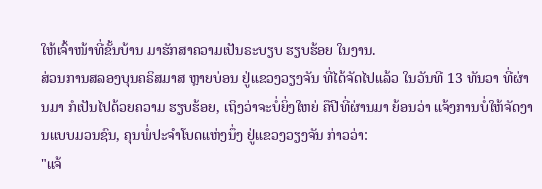ໃຫ້ເຈົ້າໜ້າທີ່ຂັ້ນບ້ານ ມາຮັກສາຄວາມເປັນຣະບຽບ ຮຽບຮ້ອຍ ໃນງານ.
ສ່ວນການສລອງບຸນຄຣິສມາສ ຫຼາຍບ່ອນ ຢູ່ແຂວງວຽງຈັນ ທີ່ໄດ້ຈັດໄປແລ້ວ ໃນວັນທີ 13 ທັນວາ ທີ່ຜ່ານມາ ກໍເປັນໄປດ້ວຍຄວາມ ຮຽບຮ້ອຍ, ເຖິງວ່າຈະບໍ່ຍິ່ງໃຫຍ່ ຄືປີທີ່ຜ່ານມາ ຍ້ອນວ່າ ແຈ້ງການບໍ່ໃຫ້ຈັດງານແບບມວນຊົນ, ຄຸນພໍ່ປະຈຳໂບດແຫ່ງນຶ່ງ ຢູ່ແຂວງວຽງຈັນ ກ່າວວ່າ:
"ແຈ້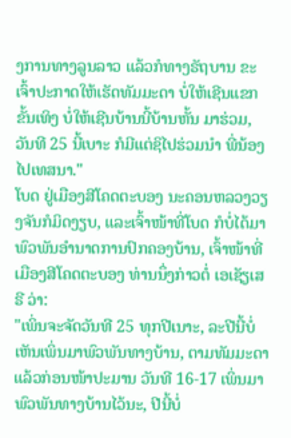ງການທາງລູນລາວ ແລ້ວກໍທາງຣັຖບານ ຂະເຈົ້າປະກາດໃຫ້ເຮັດທັມມະດາ ບໍ່ໃຫ້ເຊີນແຂກຂັ້ນເທິງ ບໍ່ໃຫ້ເຊີນບ້ານນີ້ບ້ານຫັ້ນ ມາຮ່ວມ, ວັນທີ 25 ນີ້ເບາະ ກໍມີແຕ່ຊິໄປຮ່ວມນຳ ພີ່ນ້ອງ ໄປເທສນາ."
ໂບດ ຢູ່ເມືອງສີໂຄດຕະບອງ ນະຄອນຫລວງວຽງຈັນກໍມິດງຽບ, ແລະເຈົ້າໜ້າທີ່ໂບດ ກໍບໍ່ໄດ້ມາພົວພັນອຳນາດການປົກຄອງບ້ານ, ເຈົ້າໜ້າທີ່ເມືອງສີໂຄດຕະບອງ ທ່ານນຶ່ງກ່າວຕໍ່ ເອເຊັຽເສຣີ ວ່າ:
"ເພິ່ນຈະຈັດວັນທີ 25 ທຸກປີເນາະ, ລະປີນີ້ບໍ່ເຫັນເພິ່ນມາພົວພັນທາງບ້ານ, ຕາມທັມມະດາແລ້ວກ່ອນໜ້າປະມານ ວັນທີ 16-17 ເພິ່ນມາພົວພັນທາງບ້ານໄວ້ນະ, ປີນີ້ບໍ່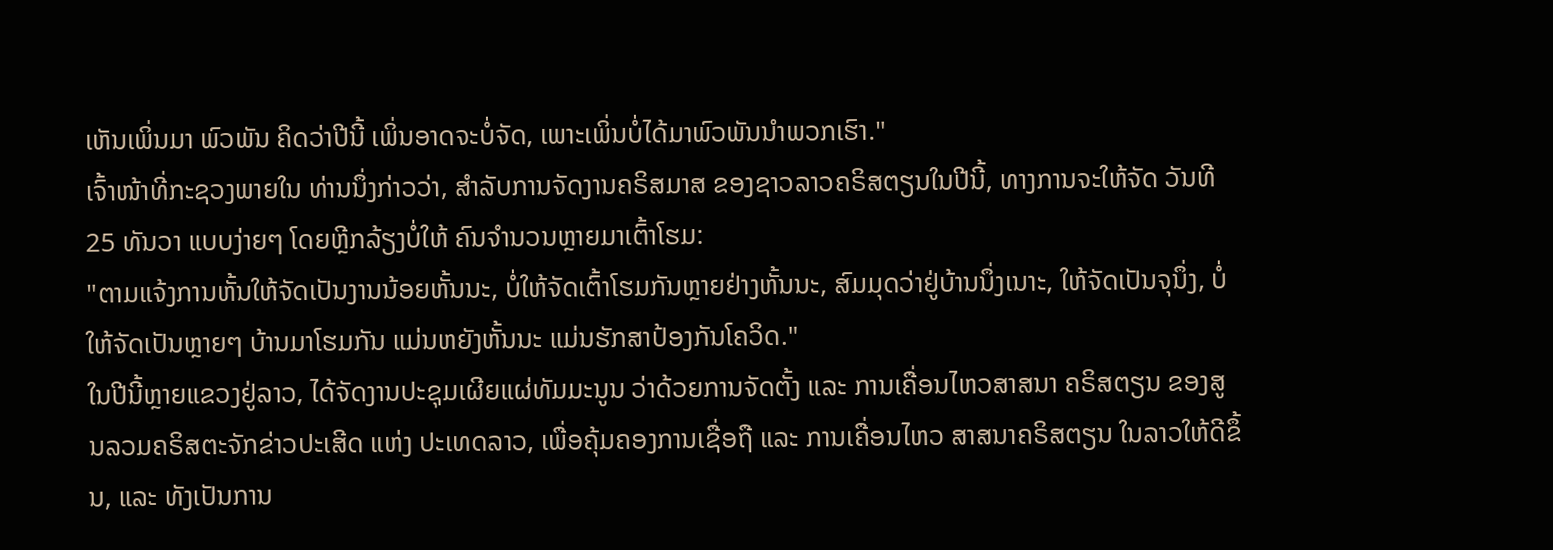ເຫັນເພິ່ນມາ ພົວພັນ ຄິດວ່າປີນີ້ ເພິ່ນອາດຈະບໍ່ຈັດ, ເພາະເພິ່ນບໍ່ໄດ້ມາພົວພັນນຳພວກເຮົາ."
ເຈົ້າໜ້າທີ່ກະຊວງພາຍໃນ ທ່ານນຶ່ງກ່າວວ່າ, ສຳລັບການຈັດງານຄຣິສມາສ ຂອງຊາວລາວຄຣິສຕຽນໃນປີນີ້, ທາງການຈະໃຫ້ຈັດ ວັນທີ 25 ທັນວາ ແບບງ່າຍໆ ໂດຍຫຼີກລ້ຽງບໍ່ໃຫ້ ຄົນຈຳນວນຫຼາຍມາເຕົ້າໂຮມ:
"ຕາມແຈ້ງການຫັ້ນໃຫ້ຈັດເປັນງານນ້ອຍຫັ້ນນະ, ບໍ່ໃຫ້ຈັດເຕົ້າໂຮມກັນຫຼາຍຢ່າງຫັ້ນນະ, ສົມມຸດວ່າຢູ່ບ້ານນຶ່ງເນາະ, ໃຫ້ຈັດເປັນຈຸນຶ່ງ, ບໍ່ໃຫ້ຈັດເປັນຫຼາຍໆ ບ້ານມາໂຮມກັນ ແມ່ນຫຍັງຫັ້ນນະ ແມ່ນຮັກສາປ້ອງກັນໂຄວິດ."
ໃນປີນີ້ຫຼາຍແຂວງຢູ່ລາວ, ໄດ້ຈັດງານປະຊຸມເຜີຍແຜ່ທັມມະນູນ ວ່າດ້ວຍການຈັດຕັ້ງ ແລະ ການເຄື່ອນໄຫວສາສນາ ຄຣິສຕຽນ ຂອງສູນລວມຄຣິສຕະຈັກຂ່າວປະເສີດ ແຫ່ງ ປະເທດລາວ, ເພື່ອຄຸ້ມຄອງການເຊື່ອຖື ແລະ ການເຄື່ອນໄຫວ ສາສນາຄຣິສຕຽນ ໃນລາວໃຫ້ດີຂຶ້ນ, ແລະ ທັງເປັນການ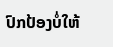ປົກປ້ອງບໍ່ໃຫ້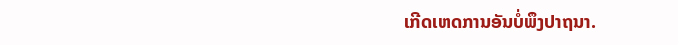ເກີດເຫດການອັນບໍ່ພຶງປາຖນາ.